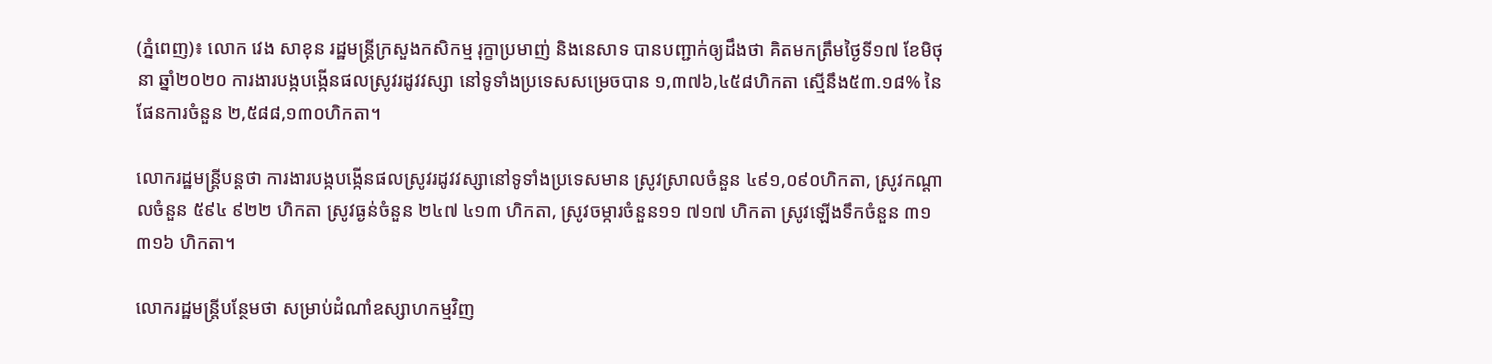(ភ្នំពេញ)៖ លោក វេង សាខុន រដ្ឋមន្ត្រីក្រសួងកសិកម្ម រុក្ខាប្រមាញ់ និងនេសាទ បានបញ្ជាក់ឲ្យដឹងថា គិតមកត្រឹមថ្ងៃទី១៧ ខែមិថុនា ឆ្នាំ២០២០ ការងារបង្កបង្កើនផលស្រូវរដូវវស្សា នៅទូទាំងប្រទេសសម្រេចបាន ១,៣៧៦,៤៥៨ហិកតា ស្មើនឹង៥៣.១៨% នៃផែនការចំនួន ២,៥៨៨,១៣០ហិកតា។

លោករដ្ឋមន្ដ្រីបន្តថា ការងារបង្កបង្កើនផលស្រូវរដូវវស្សានៅទូទាំងប្រទេសមាន ស្រូវស្រាលចំនួន ៤៩១,០៩០ហិកតា, ស្រូវកណ្តាលចំនួន ៥៩៤ ៩២២ ហិកតា ស្រូវធ្ងន់ចំនួន ២៤៧ ៤១៣ ហិកតា, ស្រូវចម្ការចំនួន១១ ៧១៧ ហិកតា ស្រូវឡើងទឹកចំនួន ៣១ ៣១៦ ហិកតា។

លោករដ្ឋមន្ត្រីបន្ថែមថា សម្រាប់ដំណាំឧស្សាហកម្មវិញ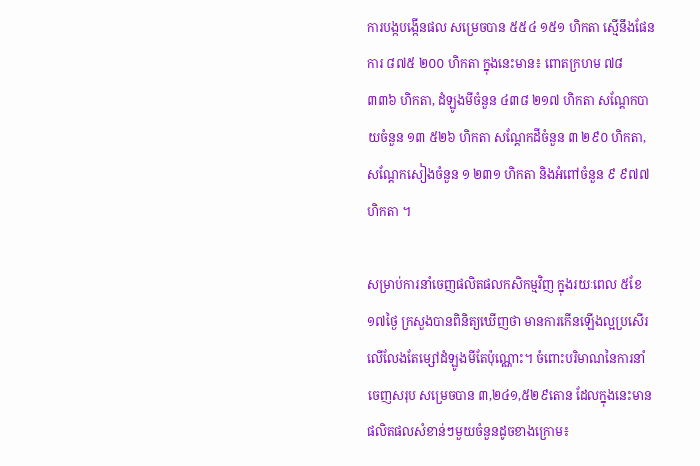ការបង្កបង្កើនផល សម្រេចបាន ៥៥៤ ១៥១ ហិកតា ស្មើនឹងផែនការ ៨៧៥ ២០០ ហិកតា ក្នុងនេះមាន៖ ពោតក្រហម ៧៨ ៣៣៦ ហិកតា, ដំឡូងមីចំនួន ៤៣៨ ២១៧ ហិកតា សណ្តែកបាយចំនួន ១៣ ៥២៦ ហិកតា សណ្តែកដីចំនួន ៣ ២៩០ ហិកតា, សណ្តែកសៀងចំនួន ១ ២៣១ ហិកតា និងអំពៅចំនួន ៩ ៩៧៧ ហិកតា ។

សម្រាប់ការនាំចេញផលិតផលកសិកម្មវិញ ក្នុងរយៈពេល ៥ខែ១៧ថ្ងៃ ក្រសួងបានពិនិត្យឃើញថា មានការកើនឡើងល្អប្រសើរ លើលែងតែម្សៅដំឡូងមីតែប៉ុណ្ណោះ។ ចំពោះបរិមាណនៃការនាំចេញសរុប សម្រេចបាន ៣,២៤១,៥២៩តោន ដែលក្នុងនេះមានផលិតផលសំខាន់ៗមួយចំនួនដូចខាងក្រោម៖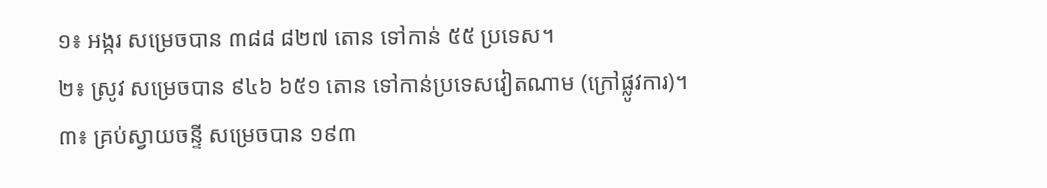១៖ អង្ករ សម្រេចបាន ៣៨៨ ៨២៧ តោន ទៅកាន់ ៥៥ ប្រទេស។
២៖ ស្រូវ សម្រេចបាន ៩៤៦ ៦៥១ តោន ទៅកាន់ប្រទេសវៀតណាម (ក្រៅផ្លូវការ)។
៣៖ គ្រប់ស្វាយចន្ទី សម្រេចបាន ១៩៣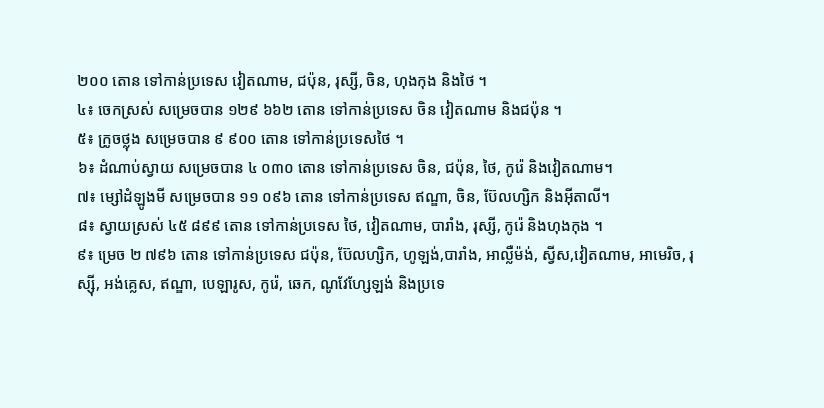២០០ តោន ទៅកាន់ប្រទេស វៀតណាម, ជប៉ុន, រុស្សី, ចិន, ហុងកុង និងថៃ ។
៤៖ ចេកស្រស់ សម្រេចបាន ១២៩ ៦៦២ តោន ទៅកាន់ប្រទេស ចិន វៀតណាម និងជប៉ុន ។
៥៖ ក្រូចថ្លុង សម្រេចបាន ៩ ៩០០ តោន ទៅកាន់ប្រទេសថៃ ។
៦៖ ដំណាប់ស្វាយ សម្រេចបាន ៤ ០៣០ តោន ទៅកាន់ប្រទេស ចិន, ជប៉ុន, ថៃ, កូរ៉េ និងវៀតណាម។
៧៖ ម្សៅដំឡូងមី សម្រេចបាន ១១ ០៩៦ តោន ទៅកាន់ប្រទេស ឥណ្ឌា, ចិន, ប៊ែលហ្សិក និងអ៊ីតាលី។
៨៖ ស្វាយស្រស់ ៤៥ ៨៩៩ តោន ទៅកាន់ប្រទេស ថៃ, វៀតណាម, បារាំង, រុស្សី, កូរ៉េ និងហុងកុង ។
៩៖ ម្រេច ២ ៧៩៦ តោន ទៅកាន់ប្រទេស ជប៉ុន, ប៊ែលហ្សិក, ហូឡង់,បារាំង, អាល្លឺម៉ង់, ស្វីស,វៀតណាម, អាមេរិច, រុស្ស៊ី, អង់គ្លេស, ឥណ្ឌា, បេឡារូស, កូរ៉េ, ឆេក, ណូវែហ្សែឡង់ និងប្រទេ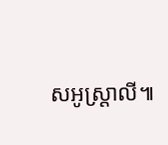សអូស្ត្រាលី៕